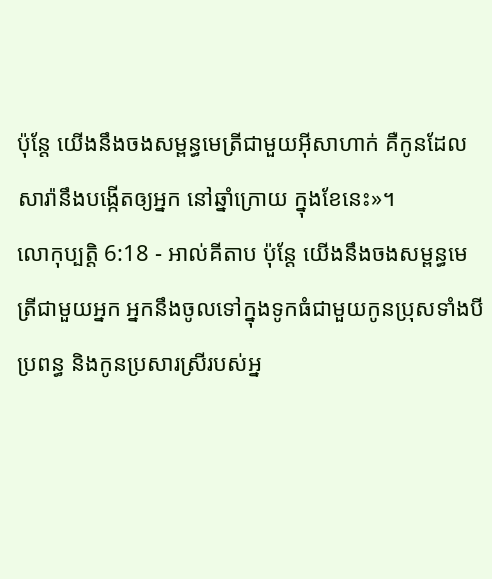ប៉ុន្តែ យើងនឹងចងសម្ពន្ធមេត្រីជាមួយអ៊ីសាហាក់ គឺកូនដែលសារ៉ានឹងបង្កើតឲ្យអ្នក នៅឆ្នាំក្រោយ ក្នុងខែនេះ»។
លោកុប្បត្តិ 6:18 - អាល់គីតាប ប៉ុន្តែ យើងនឹងចងសម្ពន្ធមេត្រីជាមួយអ្នក អ្នកនឹងចូលទៅក្នុងទូកធំជាមួយកូនប្រុសទាំងបី ប្រពន្ធ និងកូនប្រសារស្រីរបស់អ្ន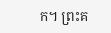ក។ ព្រះគ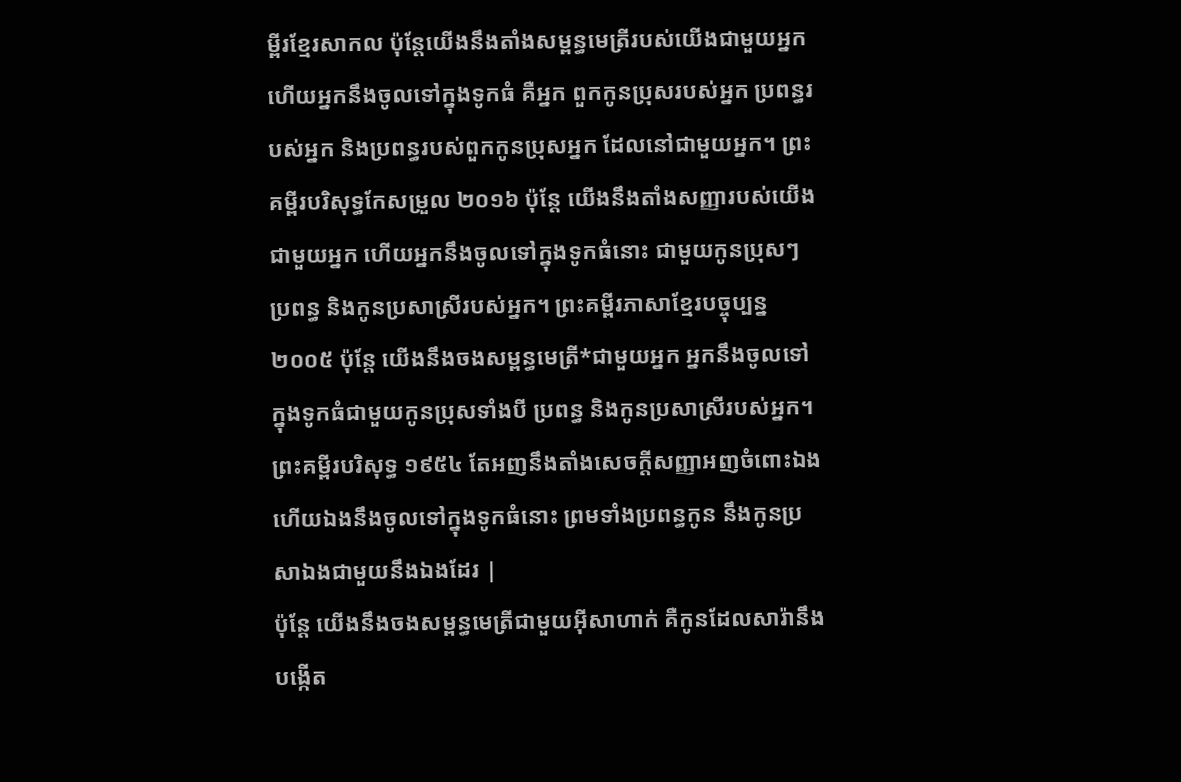ម្ពីរខ្មែរសាកល ប៉ុន្តែយើងនឹងតាំងសម្ពន្ធមេត្រីរបស់យើងជាមួយអ្នក ហើយអ្នកនឹងចូលទៅក្នុងទូកធំ គឺអ្នក ពួកកូនប្រុសរបស់អ្នក ប្រពន្ធរបស់អ្នក និងប្រពន្ធរបស់ពួកកូនប្រុសអ្នក ដែលនៅជាមួយអ្នក។ ព្រះគម្ពីរបរិសុទ្ធកែសម្រួល ២០១៦ ប៉ុន្ដែ យើងនឹងតាំងសញ្ញារបស់យើងជាមួយអ្នក ហើយអ្នកនឹងចូលទៅក្នុងទូកធំនោះ ជាមួយកូនប្រុសៗ ប្រពន្ធ និងកូនប្រសាស្រីរបស់អ្នក។ ព្រះគម្ពីរភាសាខ្មែរបច្ចុប្បន្ន ២០០៥ ប៉ុន្តែ យើងនឹងចងសម្ពន្ធមេត្រី*ជាមួយអ្នក អ្នកនឹងចូលទៅក្នុងទូកធំជាមួយកូនប្រុសទាំងបី ប្រពន្ធ និងកូនប្រសាស្រីរបស់អ្នក។ ព្រះគម្ពីរបរិសុទ្ធ ១៩៥៤ តែអញនឹងតាំងសេចក្ដីសញ្ញាអញចំពោះឯង ហើយឯងនឹងចូលទៅក្នុងទូកធំនោះ ព្រមទាំងប្រពន្ធកូន នឹងកូនប្រសាឯងជាមួយនឹងឯងដែរ |
ប៉ុន្តែ យើងនឹងចងសម្ពន្ធមេត្រីជាមួយអ៊ីសាហាក់ គឺកូនដែលសារ៉ានឹងបង្កើត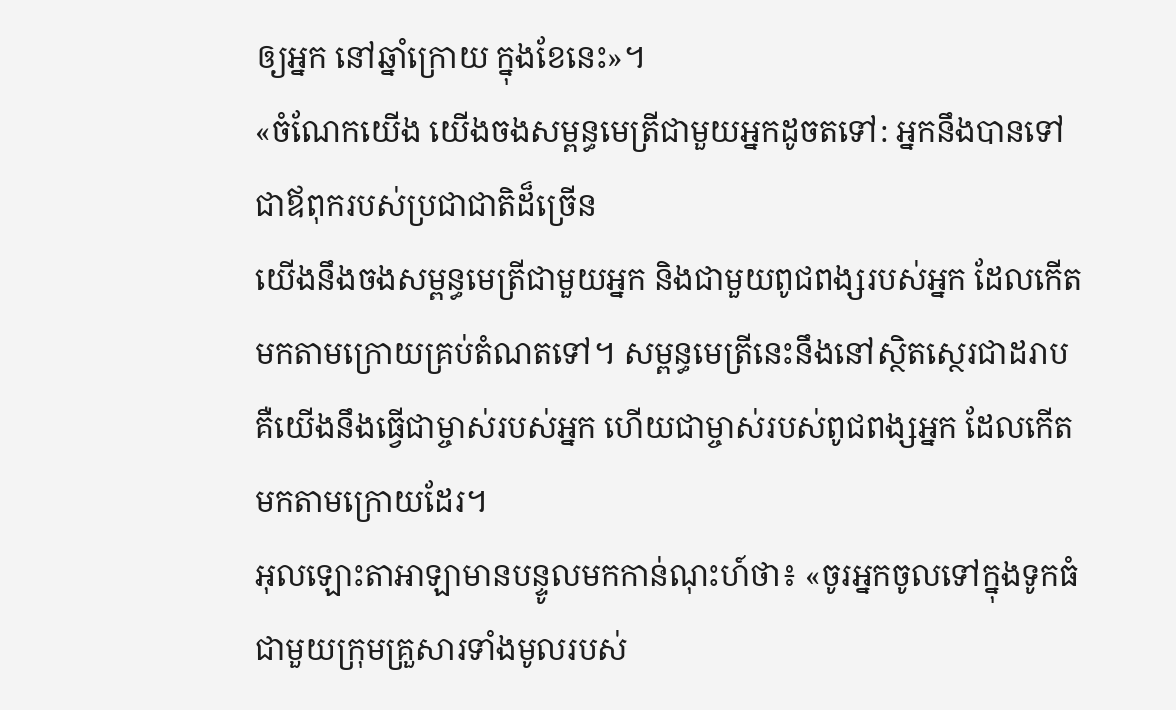ឲ្យអ្នក នៅឆ្នាំក្រោយ ក្នុងខែនេះ»។
«ចំណែកយើង យើងចងសម្ពន្ធមេត្រីជាមួយអ្នកដូចតទៅ: អ្នកនឹងបានទៅជាឪពុករបស់ប្រជាជាតិដ៏ច្រើន
យើងនឹងចងសម្ពន្ធមេត្រីជាមួយអ្នក និងជាមួយពូជពង្សរបស់អ្នក ដែលកើតមកតាមក្រោយគ្រប់តំណតទៅ។ សម្ពន្ធមេត្រីនេះនឹងនៅស្ថិតស្ថេរជាដរាប គឺយើងនឹងធ្វើជាម្ចាស់របស់អ្នក ហើយជាម្ចាស់របស់ពូជពង្សអ្នក ដែលកើតមកតាមក្រោយដែរ។
អុលឡោះតាអាឡាមានបន្ទូលមកកាន់ណុះហ៍ថា៖ «ចូរអ្នកចូលទៅក្នុងទូកធំជាមួយក្រុមគ្រួសារទាំងមូលរបស់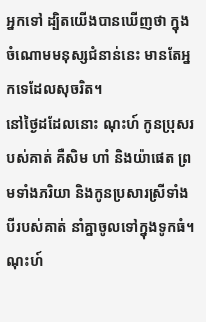អ្នកទៅ ដ្បិតយើងបានឃើញថា ក្នុងចំណោមមនុស្សជំនាន់នេះ មានតែអ្នកទេដែលសុចរិត។
នៅថ្ងៃដដែលនោះ ណុះហ៍ កូនប្រុសរបស់គាត់ គឺសិម ហាំ និងយ៉ាផេត ព្រមទាំងភរិយា និងកូនប្រសារស្រីទាំងបីរបស់គាត់ នាំគ្នាចូលទៅក្នុងទូកធំ។
ណុះហ៍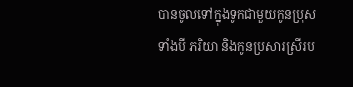បានចូលទៅក្នុងទូកជាមួយកូនប្រុសទាំងបី ភរិយា និងកូនប្រសារស្រីរប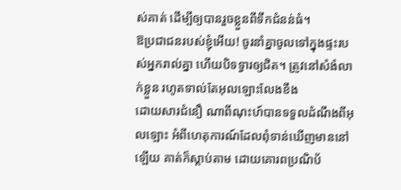ស់គាត់ ដើម្បីឲ្យបានរួចខ្លួនពីទឹកជំនន់ធំ។
ឱប្រជាជនរបស់ខ្ញុំអើយ! ចូរនាំគ្នាចូលទៅក្នុងផ្ទះរបស់អ្នករាល់គ្នា ហើយបិទទ្វារឲ្យជិត។ ត្រូវនៅសំងំលាក់ខ្លួន រហូតទាល់តែអុលឡោះលែងខឹង
ដោយសារជំនឿ ណាពីណុះហ៍បានទទួលដំណឹងពីអុលឡោះ អំពីហេតុការណ៍ដែលពុំទាន់ឃើញមាននៅឡើយ គាត់ក៏ស្ដាប់តាម ដោយគោរពប្រណិប័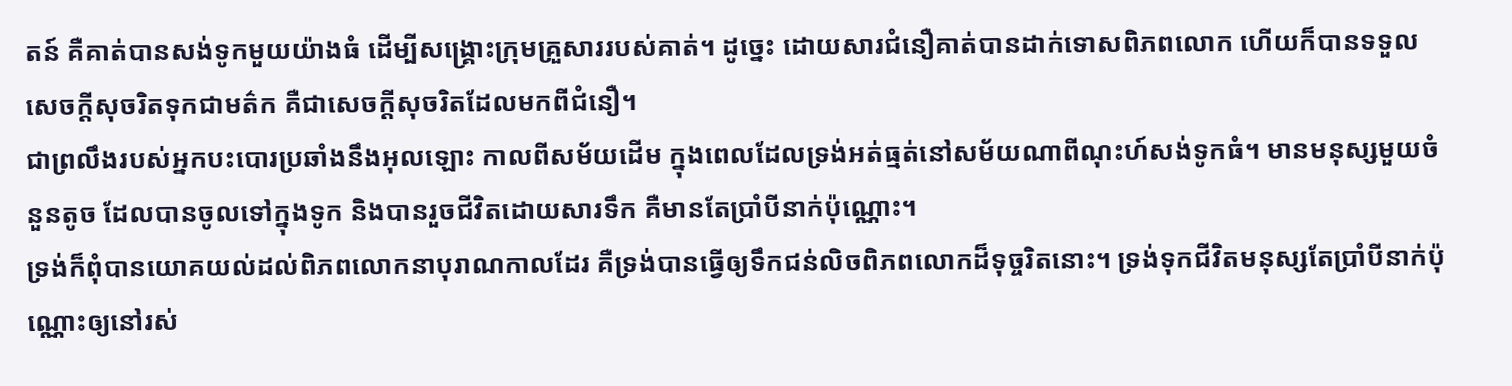តន៍ គឺគាត់បានសង់ទូកមួយយ៉ាងធំ ដើម្បីសង្គ្រោះក្រុមគ្រួសាររបស់គាត់។ ដូច្នេះ ដោយសារជំនឿគាត់បានដាក់ទោសពិភពលោក ហើយក៏បានទទួលសេចក្ដីសុចរិតទុកជាមត៌ក គឺជាសេចក្ដីសុចរិតដែលមកពីជំនឿ។
ជាព្រលឹងរបស់អ្នកបះបោរប្រឆាំងនឹងអុលឡោះ កាលពីសម័យដើម ក្នុងពេលដែលទ្រង់អត់ធ្មត់នៅសម័យណាពីណុះហ៍សង់ទូកធំ។ មានមនុស្សមួយចំនួនតូច ដែលបានចូលទៅក្នុងទូក និងបានរួចជីវិតដោយសារទឹក គឺមានតែប្រាំបីនាក់ប៉ុណ្ណោះ។
ទ្រង់ក៏ពុំបានយោគយល់ដល់ពិភពលោកនាបុរាណកាលដែរ គឺទ្រង់បានធ្វើឲ្យទឹកជន់លិចពិភពលោកដ៏ទុច្ចរិតនោះ។ ទ្រង់ទុកជីវិតមនុស្សតែប្រាំបីនាក់ប៉ុណ្ណោះឲ្យនៅរស់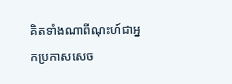គិតទាំងណាពីណុះហ៍ជាអ្នកប្រកាសសេច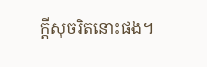ក្ដីសុចរិតនោះផង។